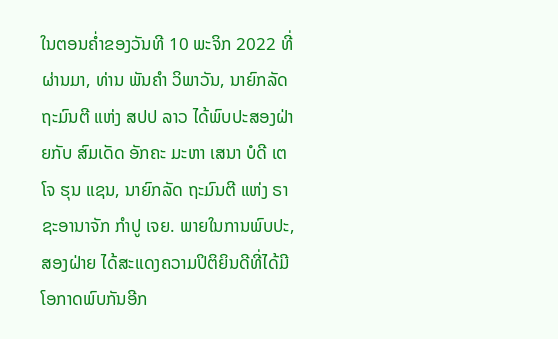ໃນຕອນຄ່ຳຂອງວັນທີ 10 ພະຈິກ 2022 ທີ່ຜ່ານມາ, ທ່ານ ພັນຄຳ ວິພາວັນ, ນາຍົກລັດຖະມົນຕີ ແຫ່ງ ສປປ ລາວ ໄດ້ພົບປະສອງຝ່າຍກັບ ສົມເດັດ ອັກຄະ ມະຫາ ເສນາ ບໍດີ ເຕໂຈ ຮຸນ ແຊນ, ນາຍົກລັດ ຖະມົນຕີ ແຫ່ງ ຣາຊະອານາຈັກ ກຳປູ ເຈຍ. ພາຍໃນການພົບປະ, ສອງຝ່າຍ ໄດ້ສະແດງຄວາມປິຕິຍິນດີທີ່ໄດ້ມີໂອກາດພົບກັນອີກ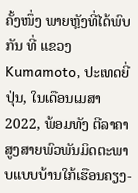ຄັ້ງໜຶ່ງ ພາຍຫຼັງທີ່ໄດ້ພົບກັນ ທີ່ ແຂວງ Kumamoto, ປະເທດຍີ່ປຸ່ນ, ໃນເດືອນເມສາ 2022, ພ້ອມທັງ ຕີລາຄາສູງສາຍພົວພັນມິດຕະພາບແບບບ້ານໃກ້ເຮືອນຄຽງ-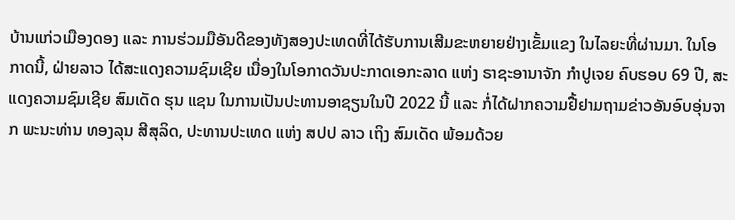ບ້ານແກ່ວເມືອງດອງ ແລະ ການຮ່ວມມືອັນດີຂອງທັງສອງປະເທດທີ່ໄດ້ຮັບການເສີມຂະຫຍາຍຢ່າງເຂັ້ມແຂງ ໃນໄລຍະທີ່ຜ່ານມາ. ໃນໂອກາດນີ້, ຝ່າຍລາວ ໄດ້ສະແດງຄວາມຊົມເຊີຍ ເນື່ອງໃນໂອກາດວັນປະກາດເອກະລາດ ແຫ່ງ ຣາຊະອານາຈັກ ກໍາປູເຈຍ ຄົບຮອບ 69 ປີ, ສະແດງຄວາມຊົມເຊີຍ ສົມເດັດ ຮຸນ ແຊນ ໃນການເປັນປະທານອາຊຽນໃນປີ 2022 ນີ້ ແລະ ກໍ່ໄດ້ຝາກຄວາມຢື້ຢາມຖາມຂ່າວອັນອົບອຸ່ນຈາກ ພະນະທ່ານ ທອງລຸນ ສີສຸລິດ, ປະທານປະເທດ ແຫ່ງ ສປປ ລາວ ເຖິງ ສົມເດັດ ພ້ອມດ້ວຍ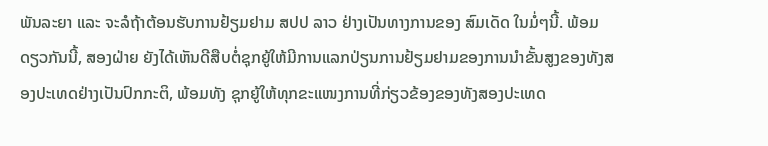ພັນລະຍາ ແລະ ຈະລໍຖ້າຕ້ອນຮັບການຢ້ຽມຢາມ ສປປ ລາວ ຢ່າງເປັນທາງການຂອງ ສົມເດັດ ໃນມໍ່ໆນີ້. ພ້ອມດຽວກັນນີ້, ສອງຝ່າຍ ຍັງໄດ້ເຫັນດີສືບຕໍ່ຊຸກຍູ້ໃຫ້ມີການແລກປ່ຽນການຢ້ຽມຢາມຂອງການນຳຂັ້ນສູງຂອງທັງສອງປະເທດຢ່າງເປັນປົກກະຕິ, ພ້ອມທັງ ຊຸກຍູ້ໃຫ້ທຸກຂະແໜງການທີ່ກ່ຽວຂ້ອງຂອງທັງສອງປະເທດ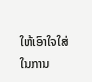ໃຫ້ເອົາໃຈໃສ່ໃນການ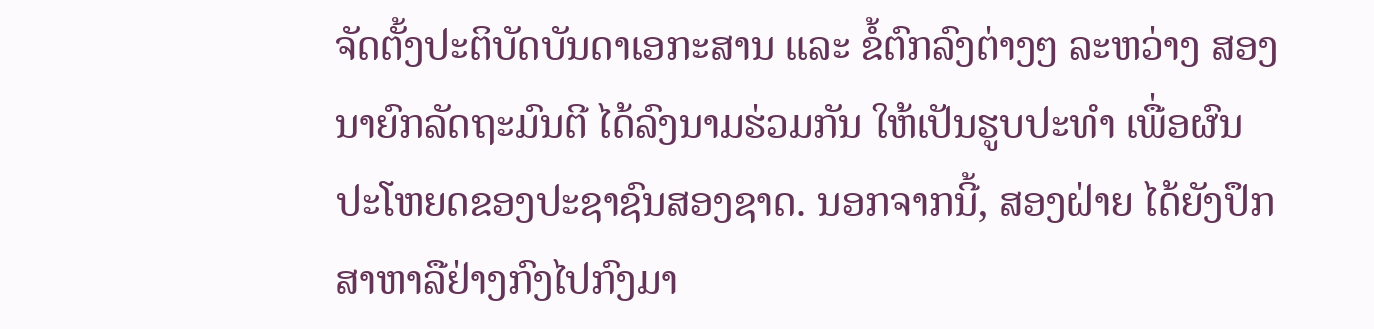ຈັດຕັ້ງປະຕິບັດບັນດາເອກະສານ ແລະ ຂໍ້ຕົກລົງຕ່າງໆ ລະຫວ່າງ ສອງນາຍົກລັດຖະມົນຕີ ໄດ້ລົງນາມຮ່ວມກັນ ໃຫ້ເປັນຮູບປະທຳ ເພື່ອຜົນປະໂຫຍດຂອງປະຊາຊົນສອງຊາດ. ນອກຈາກນີ້, ສອງຝ່າຍ ໄດ້ຍັງປຶກສາຫາລືຢ່າງກົງໄປກົງມາ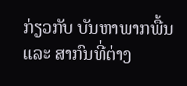ກ່ຽວກັບ ບັນຫາພາກພື້ນ ແລະ ສາກົນທີ່ຕ່າງ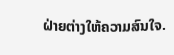ຝ່າຍຕ່າງໃຫ້ຄວາມສົນໃຈ.